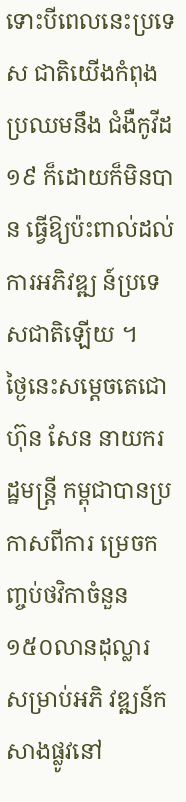ទោះបីពេលនេះប្រទេស ជាតិយើងកំពុងប្រឈមនឹង ជំងឺកូវីដ១៩ ក៏ដោយក៏មិនបាន ធ្វើឱ្យប៉ះពាល់ដល់ការអភិវឌ្ឍ ន៍ប្រទេសជាតិឡើយ ។
ថ្ងៃនេះសម្តេចតេជោ ហ៊ុន សែន នាយករដ្ឋមន្ត្រី កម្ពុជាបានប្រកាសពីការ ម្រេចកញ្ចប់ថវិកាចំនួន ១៥០លានដុល្លារ សម្រាប់អភិ វឌ្ឍន៍កសាងផ្លូវនៅ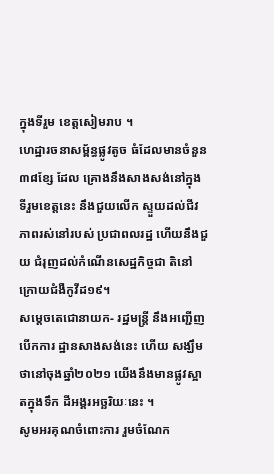ក្នុងទីរួម ខេត្តសៀមរាប ។
ហេដ្ឋារចនាសម្ព័ន្ធផ្លូវតូច ធំដែលមានចំនួន ៣៨ខ្សែ ដែល គ្រោងនឹងសាងសង់នៅក្នុង ទីរួមខេត្តនេះ នឹងជួយលើក ស្ទួយដល់ជីវភាពរស់នៅរបស់ ប្រជាពលរដ្ឋ ហើយនឹងជួយ ជំរុញដល់កំណើនសេដ្ឋកិច្ចជា តិនៅក្រោយជំងឺកូវីដ១៩។
សម្តេចតេជោនាយក- រដ្ឋមន្ត្រី នឹងអញ្ជើញបើកការ ដ្ឋានសាងសង់នេះ ហើយ សង្ឃឹមថានៅចុងឆ្នាំ២០២១ យើងនឹងមានផ្លូវស្អាតក្នុងទឹក ដីអង្គរអច្ឆរិយៈនេះ ។
សូមអរគុណចំពោះការ រួមចំណែក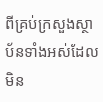ពីគ្រប់ក្រសួងស្ថាប័នទាំងអស់ដែលមិន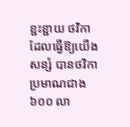ខ្ជះខ្ជាយ ថវិកាដែលធ្វើឱ្យយើងសន្សំ បានថវិកាប្រមាណជាង៦០០ លា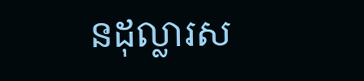នដុល្លារស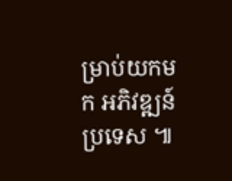ម្រាប់យកមក អភិវឌ្ឍន៍ប្រទេស ៕